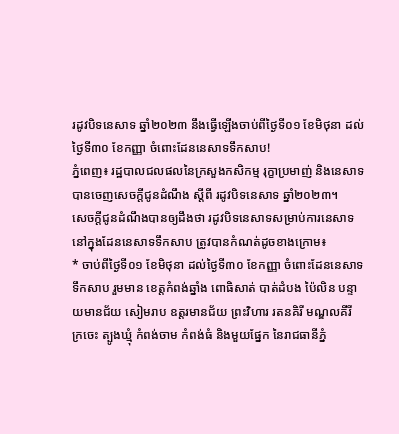រដូវបិទនេសាទ ឆ្នាំ២០២៣ នឹងធ្វើឡើងចាប់ពីថ្ងៃទី០១ ខែមិថុនា ដល់ថ្ងៃទី៣០ ខែកញ្ញា ចំពោះដែននេសាទទឹកសាប!
ភ្នំពេញ៖ រដ្ឋបាលជលផលនៃក្រសួងកសិកម្ម រុក្ខាប្រមាញ់ និងនេសាទ បានចេញសេចក្តីជូនដំណឹង ស្ដីពី រដូវបិទនេសាទ ឆ្នាំ២០២៣។
សេចក្ដីជូនដំណឹងបានឲ្យដឹងថា រដូវបិទនេសាទសម្រាប់ការនេសាទ នៅក្នុងដែននេសាទទឹកសាប ត្រូវបានកំណត់ដូចខាងក្រោម៖
* ចាប់ពីថ្ងៃទី០១ ខែមិថុនា ដល់ថ្ងៃទី៣០ ខែកញ្ញា ចំពោះដែននេសាទទឹកសាប រួមមាន ខេត្តកំពង់ឆ្នាំង ពោធិសាត់ បាត់ដំបង ប៉ៃលិន បន្ទាយមានជ័យ សៀមរាប ឧត្តរមានជ័យ ព្រះវិហារ រតនគិរី មណ្ឌលគីរី ក្រចេះ ត្បូងឃ្មុំ កំពង់ចាម កំពង់ធំ និងមួយផ្នែក នៃរាជធានីភ្នំ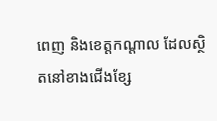ពេញ និងខេត្តកណ្តាល ដែលស្ថិតនៅខាងជើងខ្សែ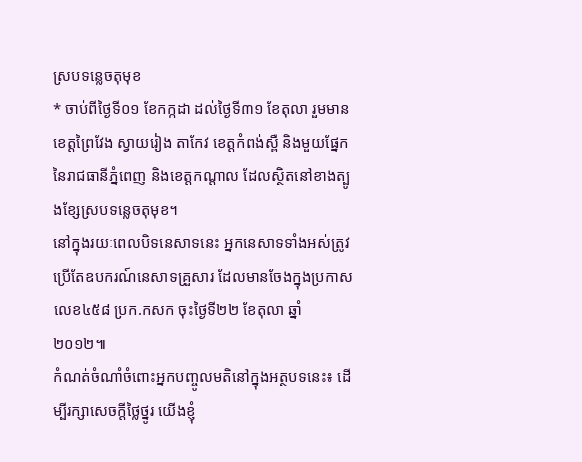ស្របទន្លេចតុមុខ
* ចាប់ពីថ្ងៃទី០១ ខែកក្កដា ដល់ថ្ងៃទី៣១ ខែតុលា រួមមាន ខេត្តព្រៃវែង ស្វាយរៀង តាកែវ ខេត្តកំពង់ស្ពឺ និងមួយផ្នែក នៃរាជធានីភ្នំពេញ និងខេត្តកណ្តាល ដែលស្ថិតនៅខាងត្បូងខ្សែស្របទន្លេចតុមុខ។
នៅក្នុងរយៈពេលបិទនេសាទនេះ អ្នកនេសាទទាំងអស់ត្រូវប្រើតែឧបករណ៍នេសាទគ្រួសារ ដែលមានចែងក្នុងប្រកាសលេខ៤៥៨ ប្រក.កសក ចុះថ្ងៃទី២២ ខែតុលា ឆ្នាំ២០១២៕
កំណត់ចំណាំចំពោះអ្នកបញ្ចូលមតិនៅក្នុងអត្ថបទនេះ៖ ដើម្បីរក្សាសេចក្ដីថ្លៃថ្នូរ យើងខ្ញុំ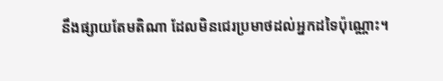នឹងផ្សាយតែមតិណា ដែលមិនជេរប្រមាថដល់អ្នកដទៃប៉ុណ្ណោះ។